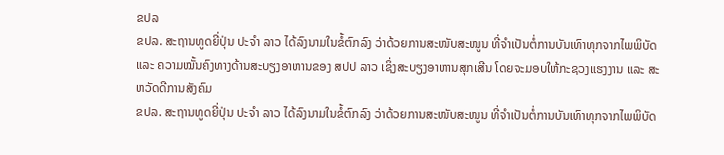ຂປລ
ຂປລ. ສະຖານທູດຍີ່ປຸ່ນ ປະຈໍາ ລາວ ໄດ້ລົງນາມໃນຂໍ້ຕົກລົງ ວ່າດ້ວຍການສະໜັບສະໜູນ ທີ່ຈຳເປັນຕໍ່ການບັນເທົາທຸກຈາກໄພພິບັດ ແລະ ຄວາມໝັ້ນຄົງທາງດ້ານສະບຽງອາຫານຂອງ ສປປ ລາວ ເຊິ່ງສະບຽງອາຫານສຸກເສີນ ໂດຍຈະມອບໃຫ້ກະຊວງແຮງງານ ແລະ ສະຫວັດດີການສັງຄົມ
ຂປລ. ສະຖານທູດຍີ່ປຸ່ນ ປະຈໍາ ລາວ ໄດ້ລົງນາມໃນຂໍ້ຕົກລົງ ວ່າດ້ວຍການສະໜັບສະໜູນ ທີ່ຈຳເປັນຕໍ່ການບັນເທົາທຸກຈາກໄພພິບັດ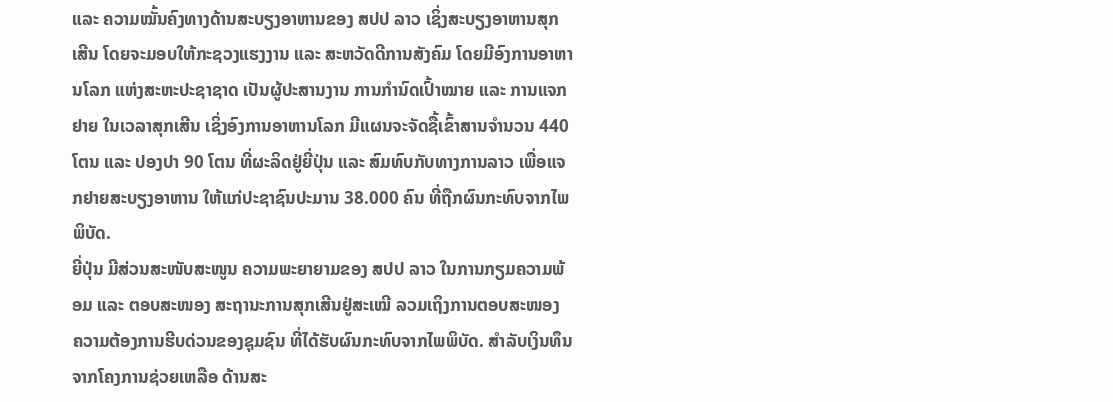ແລະ ຄວາມໝັ້ນຄົງທາງດ້ານສະບຽງອາຫານຂອງ ສປປ ລາວ ເຊິ່ງສະບຽງອາຫານສຸກເສີນ ໂດຍຈະມອບໃຫ້ກະຊວງແຮງງານ ແລະ ສະຫວັດດີການສັງຄົມ ໂດຍມີອົງການອາຫານໂລກ ແຫ່ງສະຫະປະຊາຊາດ ເປັນຜູ້ປະສານງານ ການກໍານົດເປົ້າໝາຍ ແລະ ການແຈກ ຢາຍ ໃນເວລາສຸກເສີນ ເຊິ່ງອົງການອາຫານໂລກ ມີແຜນຈະຈັດຊື້ເຂົ້າສານຈຳນວນ 440 ໂຕນ ແລະ ປອງປາ 90 ໂຕນ ທີ່ຜະລິດຢູ່ຍີ່ປຸ່ນ ແລະ ສົມທົບກັບທາງການລາວ ເພື່ອແຈກຢາຍສະບຽງອາຫານ ໃຫ້ແກ່ປະຊາຊົນປະມານ 38.000 ຄົນ ທີ່ຖືກຜົນກະທົບຈາກໄພພິບັດ.
ຍີ່ປຸ່ນ ມີສ່ວນສະໜັບສະໜູນ ຄວາມພະຍາຍາມຂອງ ສປປ ລາວ ໃນການກຽມຄວາມພ້ອມ ແລະ ຕອບສະໜອງ ສະຖານະການສຸກເສີນຢູ່ສະເໝີ ລວມເຖິງການຕອບສະໜອງ ຄວາມຕ້ອງການຮີບດ່ວນຂອງຊຸມຊົນ ທີ່ໄດ້ຮັບຜົນກະທົບຈາກໄພພິບັດ. ສໍາລັບເງິນທຶນຈາກໂຄງການຊ່ວຍເຫລືອ ດ້ານສະ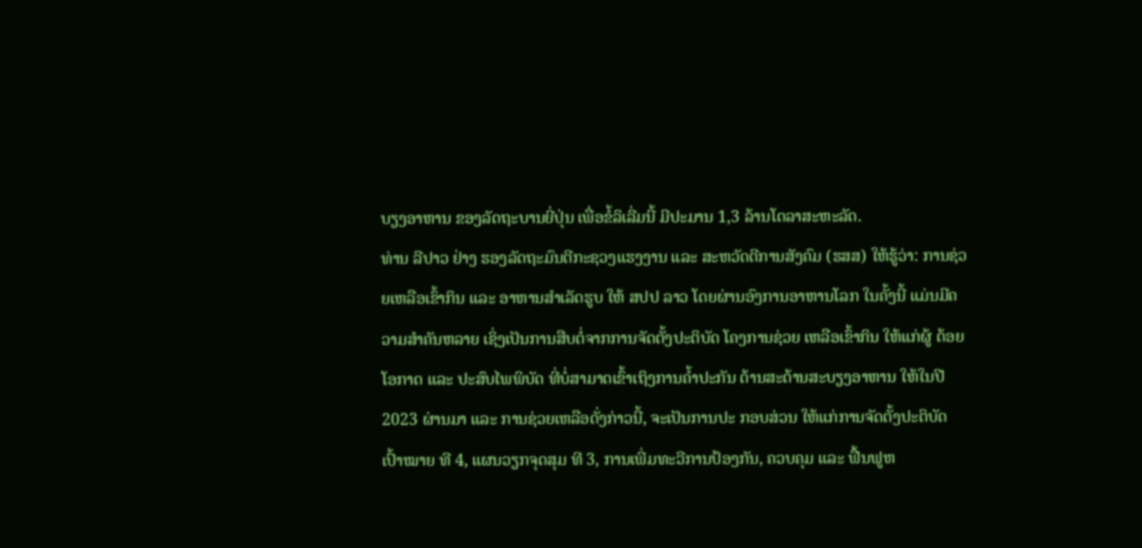ບຽງອາຫານ ຂອງລັດຖະບານຍີ່ປຸ່ນ ເພື່ອຂໍ້ລິເລີ່ມນີ້ ມີປະມານ 1,3 ລ້ານໂດລາສະຫະລັດ.
ທ່ານ ລີປາວ ຢ່າງ ຮອງລັດຖະມົນຕີກະຊວງແຮງງານ ແລະ ສະຫວັດດີການສັງຄົມ (ຮສສ) ໃຫ້ຮູ້ວ່າ: ການຊ່ວຍເຫລືອເຂົ້າກິນ ແລະ ອາຫານສໍາເລັດຮູບ ໃຫ້ ສປປ ລາວ ໂດຍຜ່ານອົງການອາຫານໂລກ ໃນຄັ້ງນີ້ ແມ່ນມີຄວາມສໍາຄັນຫລາຍ ເຊິ່ງເປັນການສືບຕໍ່ຈາກການຈັດຕັ້ງປະຕິບັດ ໂຄງການຊ່ວຍ ເຫລືອເຂົ້າກິນ ໃຫ້ແກ່ຜູ້ ດ້ອຍໂອກາດ ແລະ ປະສົບໄພພິບັດ ທີ່ບໍ່ສາມາດເຂົ້າເຖິງການຄໍ້າປະກັນ ດ້ານສະດ້ານສະບຽງອາຫານ ໃຫ້ໃນປີ 2023 ຜ່ານມາ ແລະ ການຊ່ວຍເຫລືອດັ່ງກ່າວນີ້, ຈະເປັນການປະ ກອບສ່ວນ ໃຫ້ແກ່ການຈັດຕັ້ງປະຕິບັດ ເປົ້າໝາຍ ທີ 4, ແຜນວຽກຈຸດສຸມ ທີ 3, ການເພີ່ມທະວີການປ້ອງກັນ, ຄວບຄຸມ ແລະ ຟື້ນຟູຫ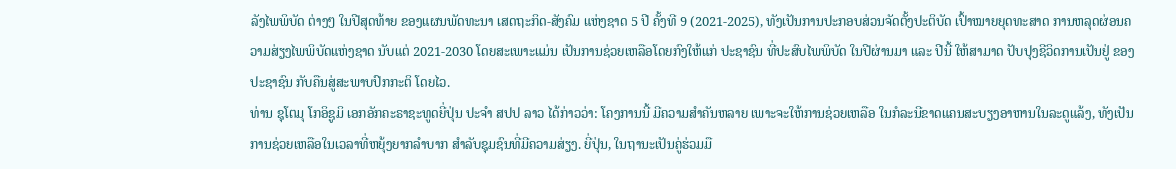ລັງໄພພິບັດ ຕ່າງໆ ໃນປີສຸດທ້າຍ ຂອງແຜນພັດທະນາ ເສດຖະກິດ-ສັງຄົມ ແຫ່ງຊາດ 5 ປີ ຄັ້ງທີ 9 (2021-2025), ທັງເປັນການປະກອບສ່ວນຈັດຕັ້ງປະຕິບັດ ເປົ້າໝາຍຍຸດທະສາດ ການຫລຸດຜ່ອນຄວາມສ່ຽງໄພພິບັດແຫ່ງຊາດ ນັບແຕ່ 2021-2030 ໂດຍສະເພາະແມ່ນ ເປັນການຊ່ວຍເຫລືອໂດຍກົງໃຫ້ແກ່ ປະຊາຊົນ ທີ່ປະສົບໄພພິບັດ ໃນປີຜ່ານມາ ແລະ ປີນີ້ ໃຫ້ສາມາດ ປັບປຸງຊີວິດການເປັນຢູ່ ຂອງປະຊາຊົນ ກັບຄືນສູ່ສະພາບປົກກະຕິ ໂດຍໄວ.
ທ່ານ ຊຸໂຕມຸ ໂກອິຊູມິ ເອກອັກຄະຣາຊະທູດຍີ່ປຸ່ນ ປະຈຳ ສປປ ລາວ ໄດ້ກ່າວວ່າ: ໂຄງການນີ້ ມີຄວາມສຳຄັນຫລາຍ ເພາະຈະໃຫ້ການຊ່ວຍເຫລືອ ໃນກໍລະນີຂາດແຄນສະບຽງອາຫານໃນລະດູແລ້ງ, ທັງເປັນການຊ່ວຍເຫລືອໃນເວລາທີ່ຫຍຸ້ງຍາກລຳບາກ ສໍາລັບຊຸມຊົນທີ່ມີຄວາມສ່ຽງ. ຍີ່ປຸ່ນ, ໃນຖານະເປັນຄູ່ຮ່ວມມື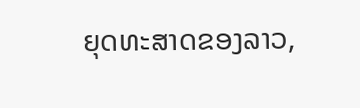ຍຸດທະສາດຂອງລາວ,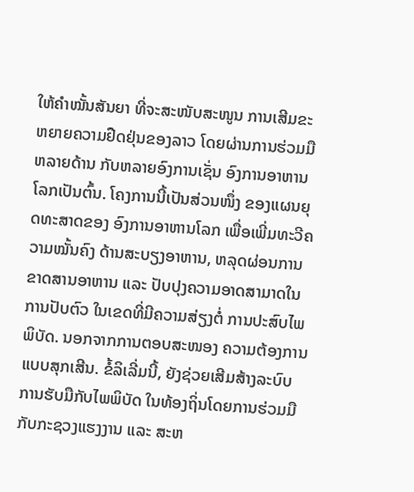ໃຫ້ຄຳໝັ້ນສັນຍາ ທີ່ຈະສະໜັບສະໜູນ ການເສີມຂະຫຍາຍຄວາມຢືດຢຸ່ນຂອງລາວ ໂດຍຜ່ານການຮ່ວມມືຫລາຍດ້ານ ກັບຫລາຍອົງການເຊັ່ນ ອົງການອາຫານໂລກເປັນຕົ້ນ. ໂຄງການນີ້ເປັນສ່ວນໜຶ່ງ ຂອງແຜນຍຸດທະສາດຂອງ ອົງການອາຫານໂລກ ເພື່ອເພີ່ມທະວີຄວາມໝັ້ນຄົງ ດ້ານສະບຽງອາຫານ, ຫລຸດຜ່ອນການຂາດສານອາຫານ ແລະ ປັບປຸງຄວາມອາດສາມາດໃນການປັບຕົວ ໃນເຂດທີ່ມີຄວາມສ່ຽງຕໍ່ ການປະສົບໄພພິບັດ. ນອກຈາກການຕອບສະໜອງ ຄວາມຕ້ອງການແບບສຸກເສີນ. ຂໍ້ລິເລີ່ມນີ້, ຍັງຊ່ວຍເສີມສ້າງລະບົບ ການຮັບມືກັບໄພພິບັດ ໃນທ້ອງຖິ່ນໂດຍການຮ່ວມມືກັບກະຊວງແຮງງານ ແລະ ສະຫ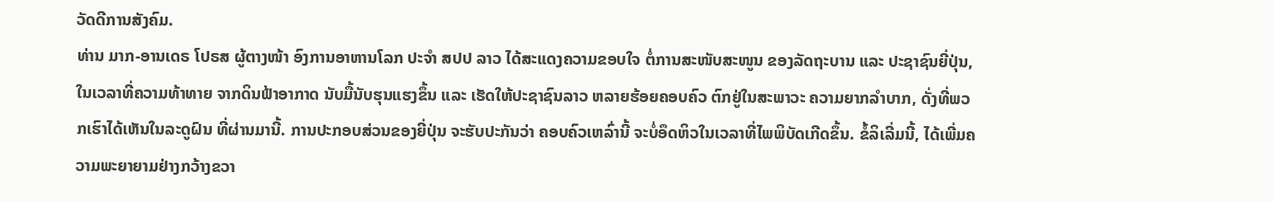ວັດດີການສັງຄົມ.
ທ່ານ ມາກ-ອານເດຣ ໂປຣສ ຜູ້ຕາງໜ້າ ອົງການອາຫານໂລກ ປະຈຳ ສປປ ລາວ ໄດ້ສະແດງຄວາມຂອບໃຈ ຕໍ່ການສະໜັບສະໜູນ ຂອງລັດຖະບານ ແລະ ປະຊາຊົນຍີ່ປຸ່ນ, ໃນເວລາທີ່ຄວາມທ້າທາຍ ຈາກດິນຟ້າອາກາດ ນັບມື້ນັບຮຸນແຮງຂຶ້ນ ແລະ ເຮັດໃຫ້ປະຊາຊົນລາວ ຫລາຍຮ້ອຍຄອບຄົວ ຕົກຢູ່ໃນສະພາວະ ຄວາມຍາກລຳບາກ, ດັ່ງທີ່ພວກເຮົາໄດ້ເຫັນໃນລະດູຝົນ ທີ່ຜ່ານມານີ້. ການປະກອບສ່ວນຂອງຍີ່ປຸ່ນ ຈະຮັບປະກັນວ່າ ຄອບຄົວເຫລົ່ານີ້ ຈະບໍ່ອຶດຫິວໃນເວລາທີ່ໄພພິບັດເກີດຂຶ້ນ. ຂໍ້ລິເລີ່ມນີ້, ໄດ້ເພີ່ມຄວາມພະຍາຍາມຢ່າງກວ້າງຂວາ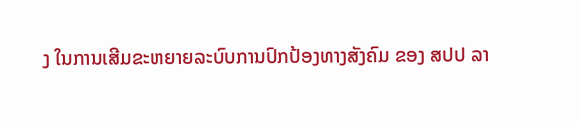ງ ໃນການເສີມຂະຫຍາຍລະບົບການປົກປ້ອງທາງສັງຄົມ ຂອງ ສປປ ລາ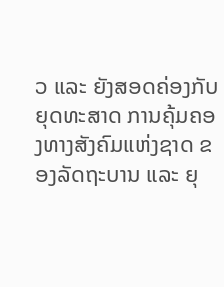ວ ແລະ ຍັງສອດຄ່ອງກັບຍຸດທະສາດ ການຄຸ້ມຄອງທາງສັງຄົມແຫ່ງຊາດ ຂອງລັດຖະບານ ແລະ ຍຸ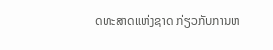ດທະສາດແຫ່ງຊາດ ກ່ຽວກັບການຫ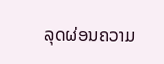ລຸດຜ່ອນຄວາມ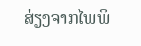ສ່ຽງຈາກໄພພິ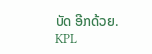ບັດ ອີກດ້ວຍ.
KPL